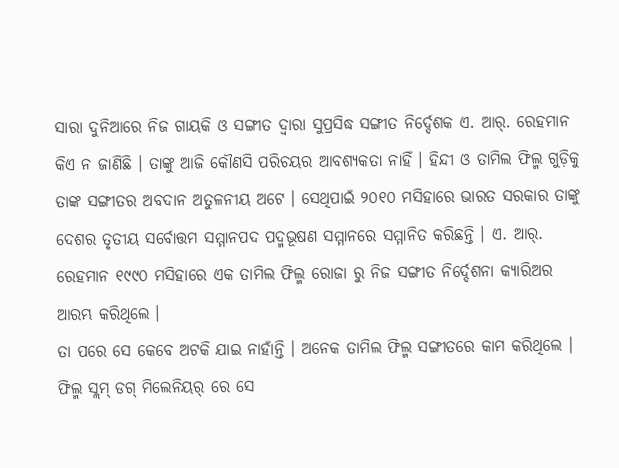ସାରା ଦୁନିଆରେ ନିଜ ଗାୟକି ଓ ସଙ୍ଗୀତ ଦ୍ଵାରା ସୁପ୍ରସିଦ୍ଧ ସଙ୍ଗୀତ ନିର୍ଦ୍ଦେଶକ ଏ. ଆର୍. ରେହମାନ କିଏ ନ ଜାଣିଛି । ତାଙ୍କୁ ଆଜି କୌଣସି ପରିଚୟର ଆବଶ୍ୟକତା ନାହିଁ । ହିନ୍ଦୀ ଓ ତାମିଲ ଫିଲ୍ମ ଗୁଡ଼ିକୁ ତାଙ୍କ ସଙ୍ଗୀତର ଅବଦାନ ଅତୁଳନୀୟ ଅଟେ । ସେଥିପାଇଁ ୨୦୧୦ ମସିହାରେ ଭାରତ ସରକାର ତାଙ୍କୁ ଦେଶର ତୃତୀୟ ସର୍ବୋତ୍ତମ ସମ୍ମାନପଦ ପଦ୍ମଭୂଷଣ ସମ୍ମାନରେ ସମ୍ମାନିତ କରିଛନ୍ତି । ଏ. ଆର୍. ରେହମାନ ୧୯୯୦ ମସିହାରେ ଏକ ତାମିଲ ଫିଲ୍ମ ରୋଜା ରୁ ନିଜ ସଙ୍ଗୀତ ନିର୍ଦ୍ଦେଶନା କ୍ୟାରିଅର ଆରମ୍ଭ କରିଥିଲେ ।
ତା ପରେ ସେ କେବେ ଅଟକି ଯାଇ ନାହାଁନ୍ତି । ଅନେକ ତାମିଲ ଫିଲ୍ମ ସଙ୍ଗୀତରେ କାମ କରିଥିଲେ । ଫିଲ୍ମ ସ୍ଲମ୍ ଡଗ୍ ମିଲେନିୟର୍ ରେ ସେ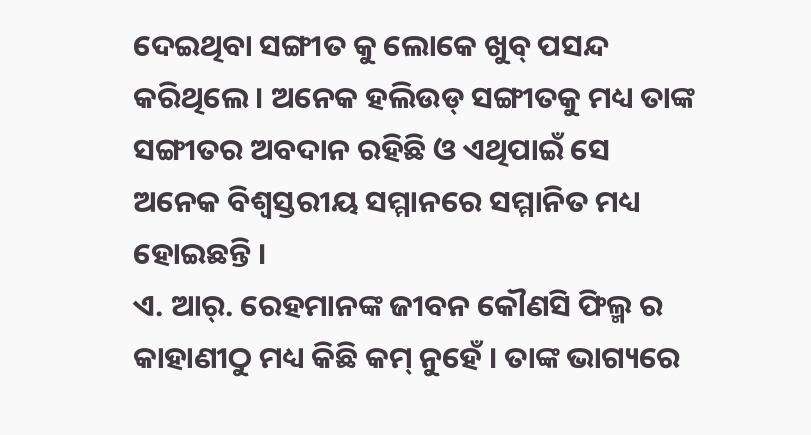ଦେଇଥିବା ସଙ୍ଗୀତ କୁ ଲୋକେ ଖୁବ୍ ପସନ୍ଦ କରିଥିଲେ । ଅନେକ ହଲିଉଡ୍ ସଙ୍ଗୀତକୁ ମଧ୍ୟ ତାଙ୍କ ସଙ୍ଗୀତର ଅବଦାନ ରହିଛି ଓ ଏଥିପାଇଁ ସେ ଅନେକ ବିଶ୍ବସ୍ତରୀୟ ସମ୍ମାନରେ ସମ୍ମାନିତ ମଧ୍ୟ ହୋଇଛନ୍ତି ।
ଏ. ଆର୍. ରେହମାନଙ୍କ ଜୀବନ କୌଣସି ଫିଲ୍ମ ର କାହାଣୀଠୁ ମଧ୍ୟ କିଛି କମ୍ ନୁହେଁ । ତାଙ୍କ ଭାଗ୍ୟରେ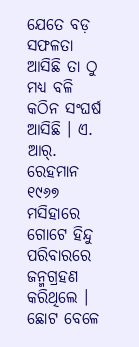ଯେତେ ବଡ଼ ସଫଳତା ଆସିଛି ତା ଠୁ ମଧ୍ୟ ବଳି କଠିନ ସଂଘର୍ଷ ଆସିଛି । ଏ. ଆର୍. ରେହମାନ ୧୯୬୭ ମସିହାରେ ଗୋଟେ ହିନ୍ଦୁ ପରିବାରରେ ଜନ୍ମଗ୍ରହଣ କରିଥିଲେ । ଛୋଟ ବେଳେ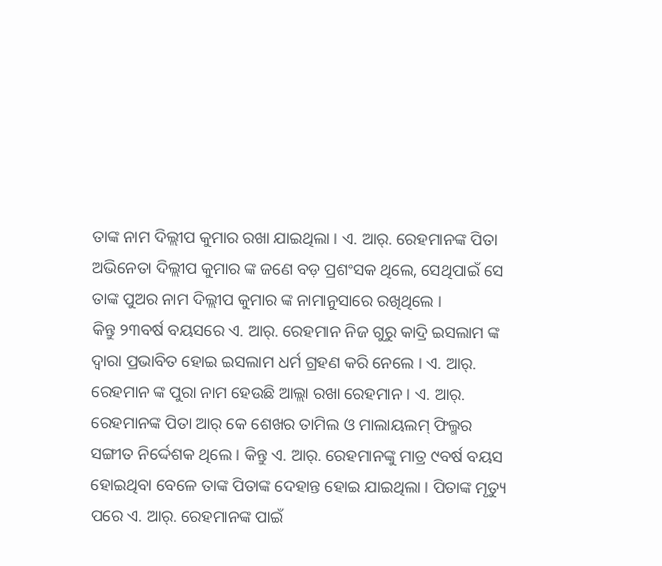ତାଙ୍କ ନାମ ଦିଲ୍ଲୀପ କୁମାର ରଖା ଯାଇଥିଲା । ଏ. ଆର୍. ରେହମାନଙ୍କ ପିତା ଅଭିନେତା ଦିଲ୍ଲୀପ କୁମାର ଙ୍କ ଜଣେ ବଡ଼ ପ୍ରଶଂସକ ଥିଲେ, ସେଥିପାଇଁ ସେ ତାଙ୍କ ପୁଅର ନାମ ଦିଲ୍ଲୀପ କୁମାର ଙ୍କ ନାମାନୁସାରେ ରଖିଥିଲେ ।
କିନ୍ତୁ ୨୩ବର୍ଷ ବୟସରେ ଏ. ଆର୍. ରେହମାନ ନିଜ ଗୁରୁ କାଦ୍ରି ଇସଲାମ ଙ୍କ ଦ୍ଵାରା ପ୍ରଭାବିତ ହୋଇ ଇସଲାମ ଧର୍ମ ଗ୍ରହଣ କରି ନେଲେ । ଏ. ଆର୍. ରେହମାନ ଙ୍କ ପୁରା ନାମ ହେଉଛି ଆଲ୍ଲା ରଖା ରେହମାନ । ଏ. ଆର୍. ରେହମାନଙ୍କ ପିତା ଆର୍ କେ ଶେଖର ତାମିଲ ଓ ମାଲାୟଲମ୍ ଫିଲ୍ମର ସଙ୍ଗୀତ ନିର୍ଦ୍ଦେଶକ ଥିଲେ । କିନ୍ତୁ ଏ. ଆର୍. ରେହମାନଙ୍କୁ ମାତ୍ର ୯ବର୍ଷ ବୟସ ହୋଇଥିବା ବେଳେ ତାଙ୍କ ପିତାଙ୍କ ଦେହାନ୍ତ ହୋଇ ଯାଇଥିଲା । ପିତାଙ୍କ ମୃତ୍ୟୁ ପରେ ଏ. ଆର୍. ରେହମାନଙ୍କ ପାଇଁ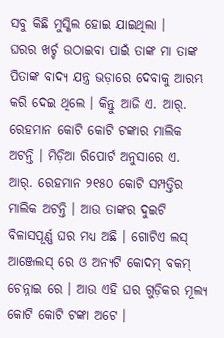ସବୁ କିଛି ମୁସ୍କିଲ ହୋଇ ଯାଇଥିଲା ।
ଘରର ଖର୍ଚ୍ଚ ଉଠାଇବା ପାଇଁ ତାଙ୍କ ମା ତାଙ୍କ ପିତାଙ୍କ ବାଦ୍ୟ ଯନ୍ତ୍ର ଭଡ଼ାରେ ଦେବାକୁ ଆରମ୍ଭ କରି ଦେଇ ଥିଲେ । କିନ୍ତୁ ଆଜି ଏ. ଆର୍. ରେହମାନ କୋଟି କୋଟି ଟଙ୍କାର ମାଲିକ ଅଟନ୍ତି । ମିଡ଼ିଆ ରିପୋର୍ଟ ଅନୁସାରେ ଏ. ଆର୍. ରେହମାନ ୨୧୫୦ କୋଟି ସମ୍ପତ୍ତିର ମାଲିକ ଅଟନ୍ତି । ଆଉ ତାଙ୍କର ଦୁଇଟି ବିଳାସପୂର୍ଣ୍ଣ ଘର ମଧ୍ୟ ଅଛି । ଗୋଟିଏ ଲସ୍ ଆଞ୍ଜେଲସ୍ ରେ ଓ ଅନ୍ୟଟି କୋଦମ୍ ବକମ୍ ଚେନ୍ନାଇ ରେ । ଆଉ ଏହି ଘର ଗୁଡ଼ିକର ମୂଲ୍ୟ କୋଟି କୋଟି ଟଙ୍କା ଅଟେ ।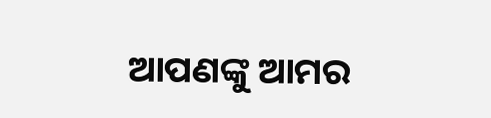ଆପଣଙ୍କୁ ଆମର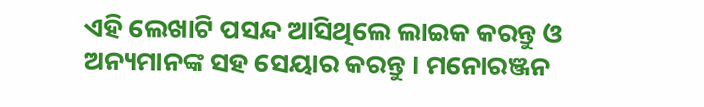ଏହି ଲେଖାଟି ପସନ୍ଦ ଆସିଥିଲେ ଲାଇକ କରନ୍ତୁ ଓ ଅନ୍ୟମାନଙ୍କ ସହ ସେୟାର କରନ୍ତୁ । ମନୋରଞ୍ଜନ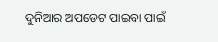ଦୁନିଆର ଅପଡେଟ ପାଇବା ପାଇଁ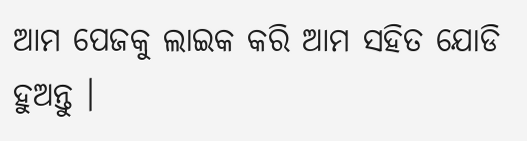ଆମ ପେଜକୁ ଲାଇକ କରି ଆମ ସହିତ ଯୋଡି ହୁଅନ୍ତୁ ।